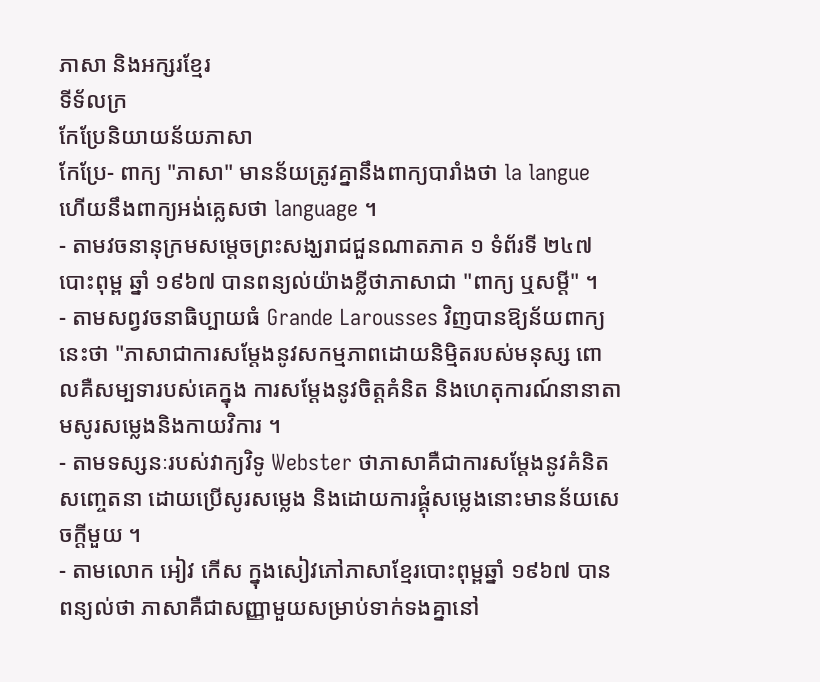ភាសា និងអក្សរខ្មែរ
ទីទ័លក្រ
កែប្រែនិយាយន័យភាសា
កែប្រែ- ពាក្យ "ភាសា" មានន័យត្រូវគ្នានឹងពាក្យបារាំងថា la langue ហើយនឹងពាក្យអង់គ្លេសថា language ។
- តាមវចនានុក្រមសម្តេចព្រះសង្ឃរាជជួនណាតភាគ ១ ទំព័រទី ២៤៧ បោះពុម្ព ឆ្នាំ ១៩៦៧ បានពន្យល់យ៉ាងខ្លីថាភាសាជា "ពាក្យ ឬសម្តី" ។
- តាមសព្វវចនាធិប្បាយធំ Grande Larousses វិញបានឱ្យន័យពាក្យនេះថា "ភាសាជាការសម្តែងនូវសកម្មភាពដោយនិម្មិតរបស់មនុស្ស ពោលគឺសម្បទារបស់គេក្នុង ការសម្តែងនូវចិត្តគំនិត និងហេតុការណ៍នានាតាមសូរសម្លេងនិងកាយវិការ ។
- តាមទស្សនៈរបស់វាក្យវិទូ Webster ថាភាសាគឺជាការសម្តែងនូវគំនិតសញ្ចេតនា ដោយប្រើសូរសម្លេង និងដោយការផ្គុំសម្លេងនោះមានន័យសេចក្តីមួយ ។
- តាមលោក អៀវ កើស ក្នុងសៀវភៅភាសាខ្មែរបោះពុម្ពឆ្នាំ ១៩៦៧ បានពន្យល់ថា ភាសាគឺជាសញ្ញាមួយសម្រាប់ទាក់ទងគ្នានៅ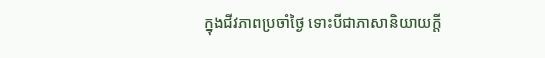ក្នុងជីវភាពប្រចាំថ្ងៃ ទោះបីជាភាសានិយាយក្តី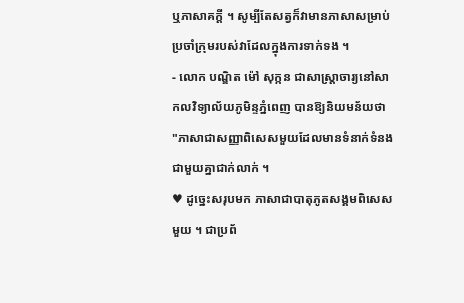ឬភាសាគក្តី ។ សូម្បីតែសត្វក៏វាមានភាសាសម្រាប់ប្រចាំក្រុមរបស់វាដែលក្នុងការទាក់ទង ។
- លោក បណ្ឌិត ម៉ៅ សុក្កន ជាសាស្រ្តាចារ្យនៅសាកលវិទ្យាល័យភូមិន្ទភ្នំពេញ បានឱ្យនិយមន័យថា "ភាសាជាសញ្ញាពិសេសមួយដែលមានទំនាក់ទំនងជាមួយគ្នាជាក់លាក់ ។
♥ ដូច្នេះសរុបមក ភាសាជាបាតុភូតសង្គមពិសេសមួយ ។ ជាប្រព័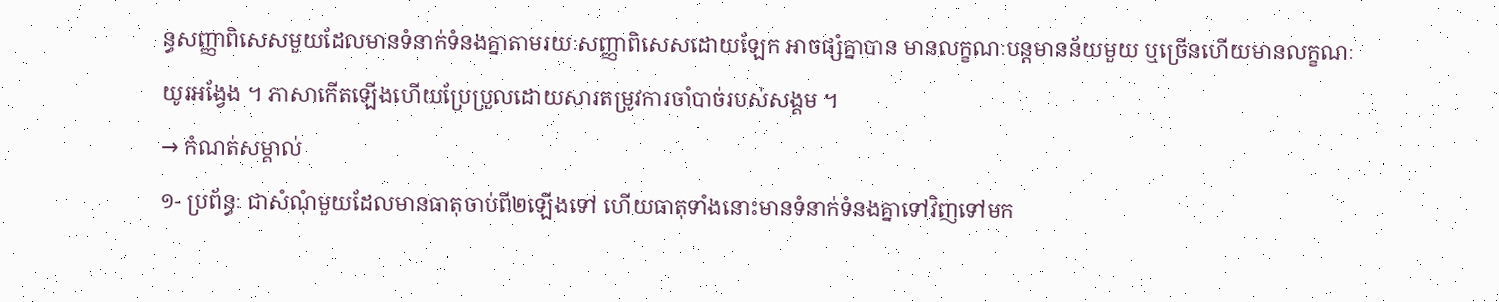ន្ធសញ្ញាពិសេសមួយដែលមានទំនាក់ទំនងគ្នាតាមរយៈសញ្ញាពិសេសដោយឡែក អាចផ្សំគ្នាបាន មានលក្ខណៈបន្តមានន័យមួយ ឬច្រើនហើយមានលក្ខណៈយូរអង្វែង ។ ភាសាកើតឡើងហើយប្រែប្រួលដោយសារតម្រូវការចាំបាច់របស់សង្គម ។
→ កំណត់សម្គាល់
១- ប្រព័ន្ធៈ ជាសំណុំមួយដែលមានធាតុចាប់ពី២ឡើងទៅ ហើយធាតុទាំងនោះមានទំនាក់ទំនងគ្នាទៅវិញទៅមក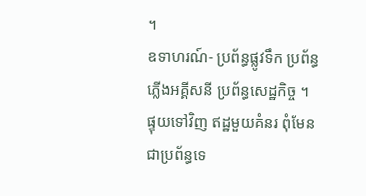។
ឧទាហរណ៍- ប្រព័ន្ធផ្លូវទឹក ប្រព័ន្ធភ្លើងអគ្គីសនី ប្រព័ន្ធសេដ្ឋកិច្ច ។
ផ្ទុយទៅវិញ ឥដ្ឋមួយគំនរ ពុំមែនជាប្រព័ន្ធទេ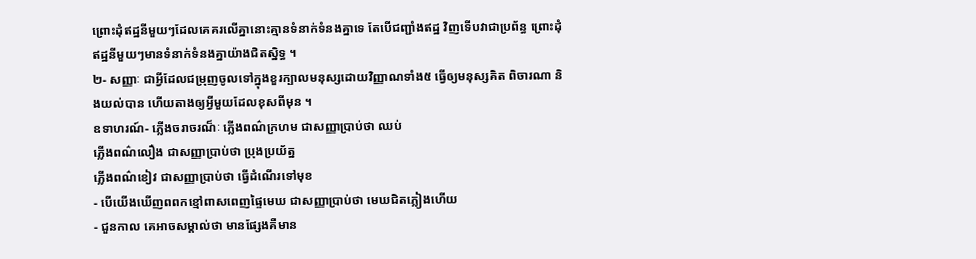ព្រោះដុំឥដ្ឋនីមួយៗដែលគេគរលើគ្នានោះគ្មានទំនាក់ទំនងគ្នាទេ តែបើជញ្ជាំងឥដ្ឋ វិញទើបវាជាប្រព័ន្ធ ព្រោះដុំឥដ្ឋនីមួយៗមានទំនាក់ទំនងគ្នាយ៉ាងជិតស្និទ្ធ ។
២- សញ្ញាៈ ជាអ្វីដែលជម្រុញចូលទៅក្នុងខួរក្បាលមនុស្សដោយវិញ្ញាណទាំង៥ ធ្វើឲ្យមនុស្សគិត ពិចារណា និងយល់បាន ហើយតាងឲ្យអ្វីមួយដែលខុសពីមុន ។
ឧទាហរណ៍- ភ្លើងចរាចរណ៏ៈ ភ្លើងពណ៌ក្រហម ជាសញ្ញាប្រាប់ថា ឈប់
ភ្លើងពណ៌លឿង ជាសញ្ញាប្រាប់ថា ប្រុងប្រយ័ត្ន
ភ្លើងពណ៌ខៀវ ជាសញ្ញាប្រាប់ថា ធ្វើដំណើរទៅមុខ
- បើយើងឃើញពពកខ្មៅពាសពេញផ្ទៃមេឃ ជាសញ្ញាប្រាប់ថា មេឃជិតភ្លៀងហើយ
- ជួនកាល គេអាចសម្គាល់ថា មានផ្សែងគឺមាន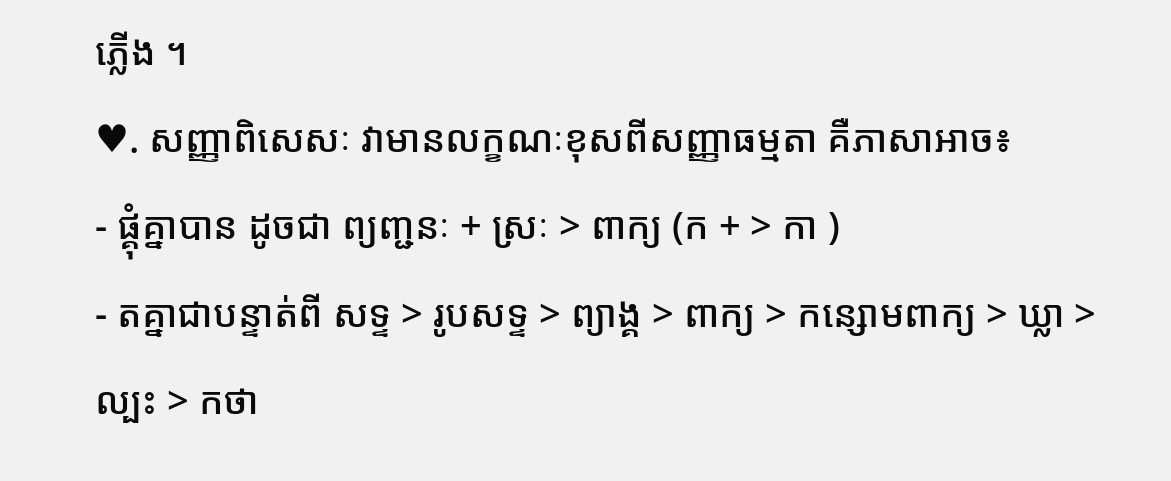ភ្លើង ។
♥. សញ្ញាពិសេសៈ វាមានលក្ខណៈខុសពីសញ្ញាធម្មតា គឺភាសាអាច៖
- ផ្គុំគ្នាបាន ដូចជា ព្យញ្ជនៈ + ស្រៈ > ពាក្យ (ក + > កា )
- តគ្នាជាបន្ទាត់ពី សទ្ទ > រូបសទ្ទ > ព្យាង្គ > ពាក្យ > កន្សោមពាក្យ > ឃ្លា > ល្បះ > កថា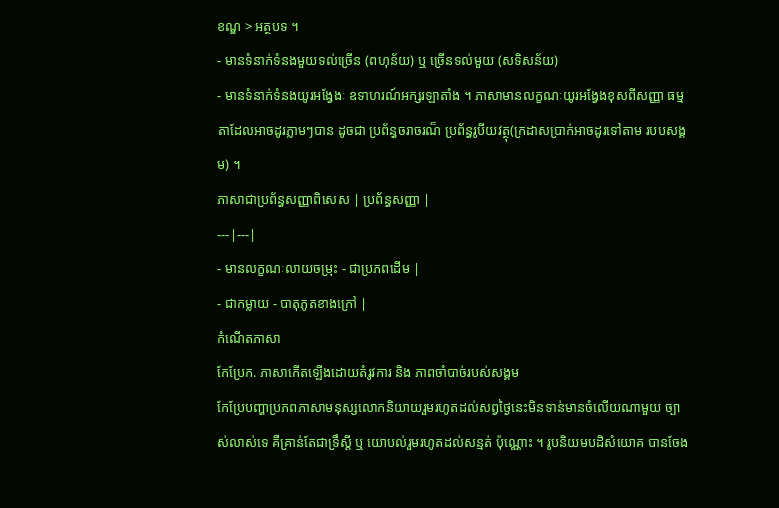ខណ្ឌ > អត្ថបទ ។
- មានទំនាក់ទំនងមួយទល់ច្រើន (ពហុន័យ) ឬ ច្រើនទល់មួយ (សទិសន័យ)
- មានទំនាក់ទំនងយូរអង្វែងៈ ឧទាហរណ៍អក្សរឡាតាំង ។ ភាសាមានលក្ខណៈយូរអង្វែងខុសពីសញ្ញា ធម្មតាដែលអាចដូរភ្លាមៗបាន ដូចជា ប្រព័ន្ធចរាចរណ៏ ប្រព័ន្ធរូបីយវត្ថុ(ក្រដាសប្រាក់អាចដូរទៅតាម របបសង្គម) ។
ភាសាជាប្រព័ន្ធសញ្ញាពិសេស | ប្រព័ន្ធសញ្ញា |
---|---|
- មានលក្ខណៈលាយចម្រុះ - ជាប្រភពដើម |
- ជាកម្លាយ - បាតុភូតខាងក្រៅ |
កំណើតភាសា
កែប្រែក. ភាសាកើតឡើងដោយតំរូវការ និង ភាពចាំបាច់របស់សង្គម
កែប្រែបញ្ហាប្រភពភាសាមនុស្សលោកនិយាយរួមរហូតដល់សព្វថ្ងៃនេះមិនទាន់មានចំលើយណាមួយ ច្បាស់លាស់ទេ គឺគ្រាន់តែជាទ្រឹស្តី ឬ យោបល់រួមរហូតដល់សន្មត់ ប៉ុណ្ណោះ ។ រូបនិយមបដិសំយោគ បានចែង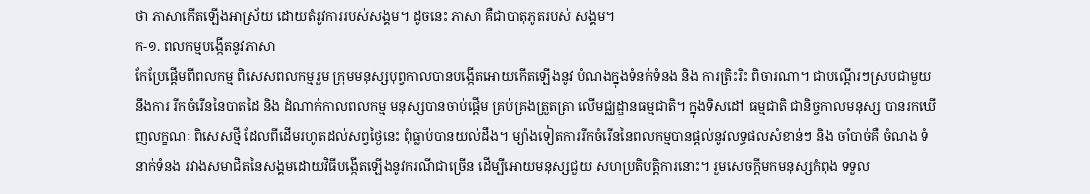ថា ភាសាកើតឡើងអាស្រ័យ ដោយតំរូវការរបស់សង្គម។ ដូចនេះ ភាសា គឺជាបាតុភូតរបស់ សង្គម។
ក-១. ពលកម្មបងើ្កតនូវភាសា
កែប្រែផើ្តមពីពលកម្ម ពិសេសពលកម្មរួម ក្រុមមនុស្សបុព្វកាលបានបងើ្កតអោយកើតឡើងនូវ បំណងក្នុងទំនក់ទំនង និង ការត្រិះរិះ ពិចារណា។ ជាបណើ្តរៗស្របជាមួយនឹងការ រីកចំរើននៃបាតដៃ និង ដំណាក់កាលពលកម្ម មនុស្សបានចាប់ផើ្តម គ្រប់គ្រងត្រួតត្រា លើមជ្ឈដ្ឌានធម្មជាតិ។ ក្នុងទិសដៅ ធម្មជាតិ ជានិច្ចកាលមនុស្ស បានរកឃើញលក្ខណៈ ពិសេសថ្មី ដែលពីដើមរហូតដល់សព្វថ្ងៃនេះ ពុំធ្លាប់បានយល់ដឹង។ ម្យ៉ាងទៀតការរីកចំរើននៃពលកម្មបានផ្តល់នូវលទ្ធផលសំខាន់ៗ និង ចាំបាច់គឺ ចំណង ទំនាក់ទំនង រវាងសមាជិតនៃសង្គមដោយវិធីបងើ្កតឡើងនូវករណីជាច្រើន ដើម្បីអោយមនុស្សជួយ សហប្រតិបត្តិការនោះ។ រួមសេចក្តីមកមនុស្សកំពុង ទទួល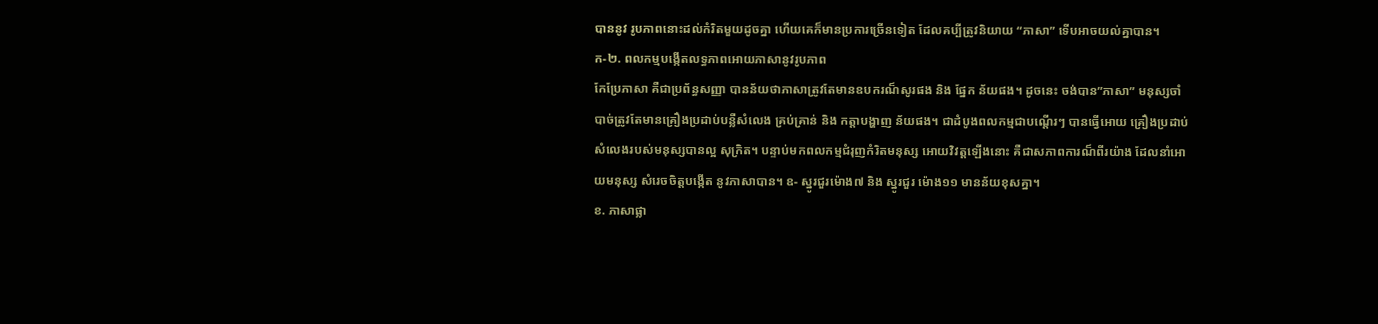បាននូវ រូបភាពនោះដល់កំរិតមួយដូចគ្នា ហើយគេក៏មានប្រការច្រើនទៀត ដែលគប្បីត្រូវនិយាយ “ភាសា” ទើបអាចយល់គ្នាបាន។
ក-២. ពលកម្មបងើ្កតលទ្ធភាពអោយភាសានូវរូបភាព
កែប្រែភាសា គឺជាប្រព័ន្ធសញ្ញា បានន័យថាភាសាត្រូវតែមានឧបករណ៏សូរផង និង ផ្នែក ន័យផង។ ដូចនេះ ចង់បាន”ភាសា” មនុស្សចាំបាច់ត្រូវតែមានគ្រឿងប្រដាប់បន្លឺសំលេង គ្រប់គ្រាន់ និង កត្តាបង្ហាញ ន័យផង។ ជាដំបូងពលកម្មជាបណើ្តរៗ បានធើ្វអោយ គ្រឿងប្រដាប់សំលេងរបស់មនុស្សបានល្អ សុក្រិត។ បន្ទាប់មកពលកម្មជំរុញកំរិតមនុស្ស អោយវិវត្តឡើងនោះ គឺជាសភាពការណ៏ពីរយ៉ាង ដែលនាំអោយមនុស្ស សំរេចចិត្តបង្កើត នូវភាសាបាន។ ឧ- ស្នូរជួរម៉ោង៧ និង ស្នូរជួរ ម៉ោង១១ មានន័យខុសគ្នា។
ខ. ភាសាផ្លា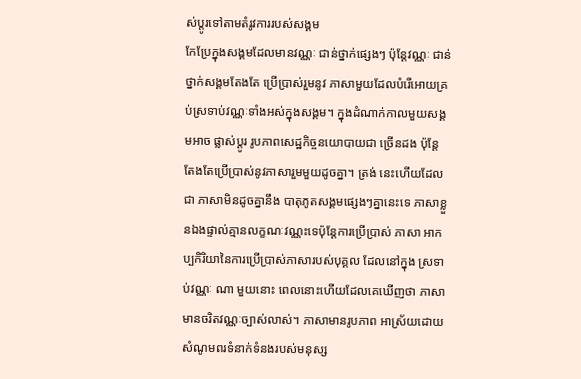ស់ប្តូរទៅតាមតំរូវការរបស់សង្គម
កែប្រែក្នុងសង្គមដែលមានវណ្ណៈ ជាន់ថ្នាក់ផ្សេងៗ ប៉ុន្តែវណ្ណៈ ជាន់ថ្នាក់សង្គមតែងតែ ប្រើប្រាស់រួមនូវ ភាសាមួយដែលបំរើអោយគ្រប់ស្រទាប់វណ្ណៈទាំងអស់ក្នុងសង្គម។ ក្នុងដំណាក់កាលមួយសង្គមអាច ផ្លាស់ប្តូរ រូបភាពសេដ្ឋកិច្ចនយោបាយជា ច្រើនដង ប៉ុន្តែ តែងតែប្រើប្រាស់នូវភាសារួមមួយដូចគ្នា។ ត្រង់ នេះហើយដែលជា ភាសាមិនដូចគ្នានឹង បាតុភូតសង្គមផ្សេងៗគ្នានេះទេ ភាសាខ្លួនឯងផ្ទាល់គ្មានលក្ខណៈវណ្ណះទេប៉ុន្តែការប្រើប្រាស់ ភាសា អាកប្បកិរិយានៃការប្រើប្រាស់ភាសារបស់បុគ្គល ដែលនៅក្នុង ស្រទាប់វណ្ណៈ ណា មួយនោះ ពេលនោះហើយដែលគេឃើញថា ភាសា មានចរិតវណ្ណៈច្បាស់លាស់។ ភាសាមានរូបភាព អាស្រ័យដោយសំណូមពរទំនាក់ទំនងរបស់មនុស្ស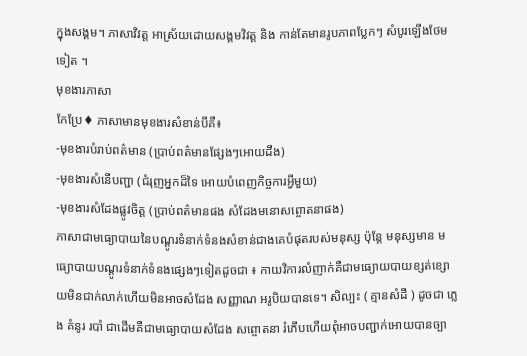ក្នុងសង្គម។ ភាសាវិវត្ត អាស្រ័យដោយសង្គមវិវត្ត និង កាន់តែមានរូបភាពប្លែកៗ សំបូរឡើងថែមទៀត ។
មុខងារភាសា
កែប្រែ♦ ភាសាមានមុខងារសំខាន់បីគឺ៖
-មុខងារបំរាប់ពត៌មាន (បា្រប់ពត៌មានផ្សែងៗអោយដឹង)
-មុខងារសំនើបញ្ជា (ជំរុញអ្នកដ៏ទៃ អោយបំពេញកិច្ចការអ្វីមួយ)
-មុខងារសំដែងផ្លូវចិត្ត (បា្រប់ពត៌មានផង សំដែងមនោសព្ចោតនាផង)
ភាសាជាមធ្យោបាយនៃបណ្តូរទំនាក់ទំនងសំខាន់ជាងគេបំផុតរបស់មនុស្ស ប៉ុន្តែ មនុស្សមាន មធ្យោបាយបណ្តូរទំនាក់ទំនងផ្សេងៗទៀតដូចជា ៖ កាយវិការលំញាក់គឺជាមធ្យោយបាយខ្សត់ខ្សោយមិនជាក់លាក់ហើយមិនអាចសំដែង សញ្ញាណ អរូបិយបានទេ។ សិល្បះ ( គ្មានសំដី ) ដូចជា ភ្លេង គំនូរ របាំ ជាដើមគឺជាមធ្យោបាយសំដែង សព្ចោតនា រំភើបហើយពុំអាចបញ្ជាក់អោយបានច្បា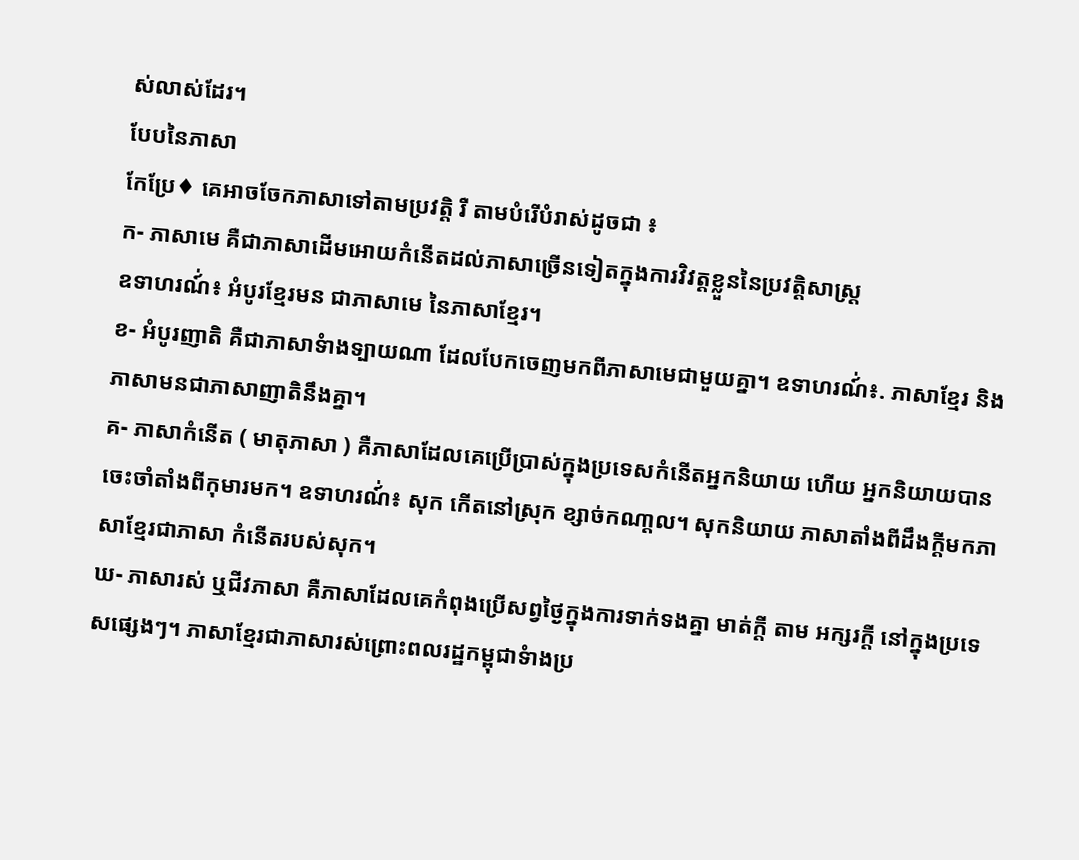ស់លាស់ដែរ។
បែបនៃភាសា
កែប្រែ♦ គេអាចចែកភាសាទៅតាមប្រវត្តិ រឺ តាមបំរើបំរាស់ដូចជា ៖
ក- ភាសាមេ គឺជាភាសាដើមអោយកំនើតដល់ភាសាច្រើនទៀតក្នុងការវិវត្តខ្លួននៃប្រវត្តិសាស្រ្ត
ឧទាហរណ៍់៖ អំបូរខ្មែរមន ជាភាសាមេ នៃភាសាខ្មែរ។
ខ- អំបូរញាតិ គឺជាភាសាទំាងទ្បាយណា ដែលបែកចេញមកពីភាសាមេជាមួយគ្នា។ ឧទាហរណ៍់៖. ភាសាខ្មែរ និងភាសាមនជាភាសាញាតិនឹងគ្នា។
គ- ភាសាកំនើត ( មាតុភាសា ) គឺភាសាដែលគេប្រើប្រាស់ក្នុងប្រទេសកំនើតអ្នកនិយាយ ហើយ អ្នកនិយាយបានចេះចាំតាំងពីកុមារមក។ ឧទាហរណ៍់៖ សុក កើតនៅស្រុក ខ្សាច់កណា្តល។ សុកនិយាយ ភាសាតាំងពីដឹងក្តីមកភាសាខ្មែរជាភាសា កំនើតរបស់សុក។
ឃ- ភាសារស់ ឬជីវភាសា គឺភាសាដែលគេកំពុងប្រើសព្វថ្ងៃក្នុងការទាក់ទងគ្នា មាត់ក្តី តាម អក្សរក្តី នៅក្នុងប្រទេសផ្សេងៗ។ ភាសាខ្មែរជាភាសារស់ព្រោះពលរដ្ឋកម្ពុជាទំាងប្រ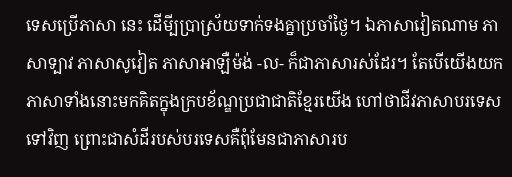ទេសប្រើភាសា នេះ ដើមី្បបា្រស្រ័យទាក់ទងគ្នាប្រចាំថ្ងៃ។ ឯភាសាវៀតណាម ភាសាទ្បាវ ភាសាសូវៀត ភាសាអាឡឺម៉ង់ -ល- ក៏ជាភាសារស់ដែរ។ តែបើយើងយកភាសាទាំងនោះមកគិតក្នុងក្របខ័ណ្ឌប្រជាជាតិខ្មែរយើង ហៅថាជីវភាសាបរទេសទៅវិញ ព្រោះជាសំដីរបស់បរទេសគឺពុំមែនជាភាសារប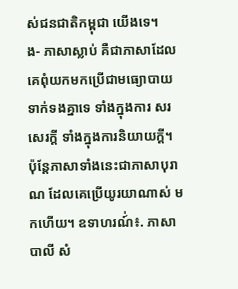ស់ជនជាតិកម្ពុជា យើងទេ។
ង- ភាសាស្លាប់ គឺជាភាសាដែលគេពុំយកមកប្រើជាមធ្យោបាយទាក់ទងគ្នាទេ ទាំងក្នុងការ សរសេរក្តី ទាំងក្នុងការនិយាយក្តី។ ប៉ុន្តែភាសាទាំងនេះជាភាសាបុរាណ ដែលគេប្រើយូរយាណាស់ មកហើយ។ ឧទាហរណ៍់៖. ភាសាបាលី សំ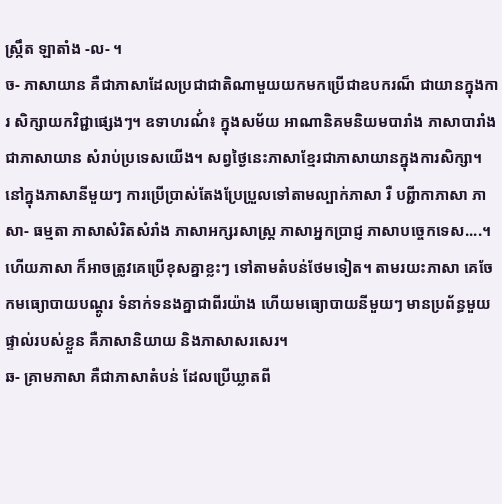ស្រ្កឹត ឡាតាំង -ល- ។
ច- ភាសាយាន គឺជាភាសាដែលប្រជាជាតិណាមួយយកមកប្រើជាឧបករណ៏ ជាយានក្នុងការ សិក្សាយកវិជ្ជាផ្សេងៗ។ ឧទាហរណ៍់៖ ក្នុងសម័យ អាណានិគមនិយមបារាំង ភាសាបារាំងជាភាសាយាន សំរាប់ប្រទេសយើង។ សព្វថ្ងៃនេះភាសាខ្មែរជាភាសាយានក្នុងការសិក្សា។ នៅក្នុងភាសានីមួយៗ ការប្រើបា្រស់តែងប្រែប្រួលទៅតាមល្បាក់ភាសា រឺ បព្ជីាកាភាសា ភាសា- ធម្មតា ភាសាសំរិតសំរាំង ភាសាអក្សរសាស្រ្ត ភាសាអ្នកបា្រជ្ញ ភាសាបចេ្ចកទេស....។ ហើយភាសា ក៏អាចត្រូវគេប្រើខុសគ្នាខ្លះៗ ទៅតាមតំបន់ថែមទៀត។ តាមរយះភាសា គេចែកមធ្យោបាយបណ្តូរ ទំនាក់ទនងគ្នាជាពីរយ៉ាង ហើយមធ្យោបាយនីមួយៗ មានប្រព័ន្ធមួយផ្ទាល់របស់ខ្លួន គឺភាសានិយាយ និងភាសាសរសេរ។
ឆ- គ្រាមភាសា គឺជាភាសាតំបន់ ដែលប្រើឃ្លាតពី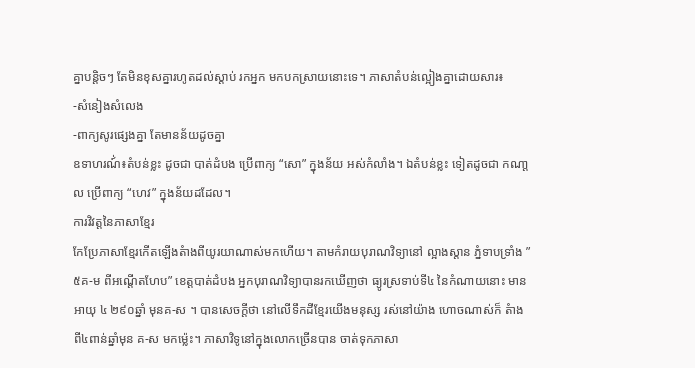គ្នាបន្តិចៗ តែមិនខុសគ្នារហូតដល់ស្តាប់ រកអ្នក មកបកស្រាយនោះទេ។ ភាសាតំបន់ល្អៀងគ្នាដោយសារ៖
-សំនៀងសំលេង
-ពាក្យសូរផ្សេងគ្នា តែមានន័យដូចគ្នា
ឧទាហរណ៍់៖តំបន់ខ្លះ ដូចជា បាត់ដំបង ប្រើពាក្យ “សោ” ក្នុងន័យ អស់កំលាំង។ ឯតំបន់ខ្លះ ទៀតដូចជា កណា្តល ប្រើពាក្យ “ហេវ” ក្នុងន័យដដែល។
ការវិវត្តនៃភាសាខ្មែរ
កែប្រែភាសាខ្មែរកើតឡើងតំាងពីយូរយាណាស់មកហើយ។ តាមកំរាយបុរាណវិទ្យានៅ ល្អាងស្តាន ភ្នំទាបទ្រាំង ”៥គ-ម ពីអណើ្តតហែប” ខេត្តបាត់ដំបង អ្នកបុរាណវិទ្យាបានរកឃើញថា ធ្យូរស្រទាប់ទី៤ នៃកំណាយនោះ មានអាយុ ៤ ២៩០ឆ្នាំ មុនគ-ស ។ បានសេចក្តីថា នៅលើទឹកដីខ្មែរយើងមនុស្ស រស់នៅយ៉ាង ហោចណាស់ក៏ តំាងពី៤ពាន់ឆ្នាំមុន គ-ស មកម៉្លេះ។ ភាសាវិទូនៅក្នុងលោកច្រើនបាន ចាត់ទុកភាសា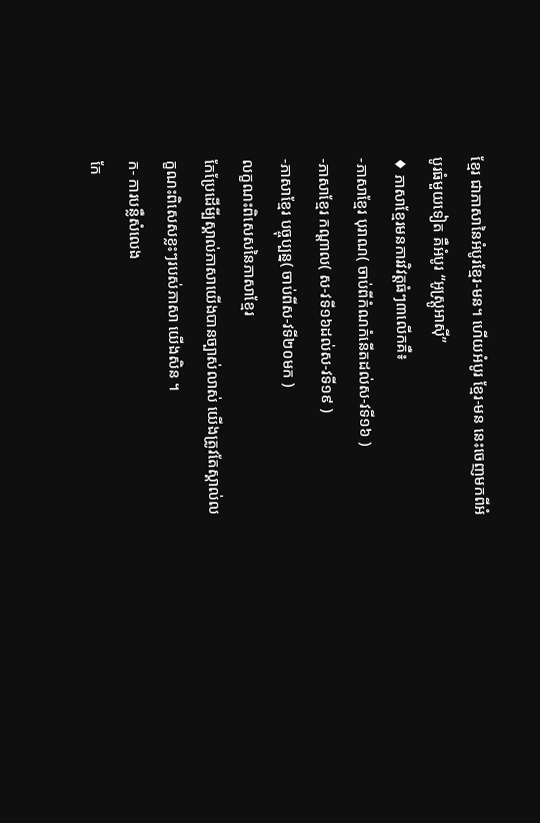ខ្មែរ ជាភាសានៃអំបូរខ្មែរ-មន។ ហើយអំបូរ ខ្មែរ-មន នេះចេញមកពីអំបូរធំមួយទៀត គឺអំបូរ “អូស្រ្តូអាស៊ី”
♦ ភាសាខ្មែរមនការវិវត្តធំៗ៣លើកគឺ៖
-ភាសាខ្មែរ បុរាណ( ចាប់ពីកំណកំនើតដល់ស-វទី១៦ )
-ភាសាខ្មែរ កណ្តាល( ស-វទី១៦ដល់ស-វទី១៩ )
-ភាសាខ្មែរ បច្ចុប្បន្ន( ចាប់ពីស-វទី២០មក )
លក្ខណះពិសេសនៃភាសាខ្មែរ
កែប្រែដើមី្បស្គាល់ភាសាយើងបានច្បាស់លាស់ យើងត្រូវតែស្គាល់លក្ខណះពិសេសខ្លះៗរបស់ភាសា យើងសិន ។
ក- ការបន្លឺសំលេង
កែ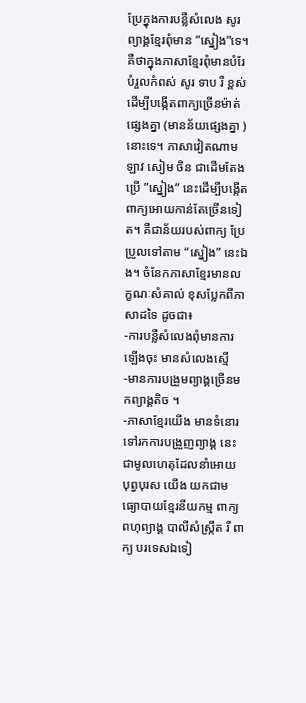ប្រែក្នុងការបន្លឺសំលេង សូរព្យាង្គខ្មែរពុំមាន ”ស្នៀង”ទេ។ គឺថាក្នុងភាសាខ្មែរពុំមានបំរែបំរួលកំពស់ សូរ ទាប រឺ ខ្ពស់ ដើម្បីបង្កើតពាក្យច្រើនម៉ាត់ផ្សេងគ្នា (មានន័យផ្សេងគ្នា ) នោះទេ។ ភាសាវៀតណាម ឡាវ សៀម ចិន ជាដើមតែងប្រើ ”ស្នៀង” នេះដើម្បីបង្កើត ពាក្យអោយកាន់តែច្រើនទៀត។ គឺជាន័យរបស់ពាក្យ ប្រែប្រួលទៅតាម “ស្នៀង” នេះឯង។ ចំនែកភាសាខ្មែរមានលក្ខណៈសំគាល់ ខុសប្លែកពីភាសាដទៃ ដូចជា៖
-ការបន្លឺសំលេងពុំមានការឡើងចុះ មានសំលេងស្មើ
-មានការបង្រួមព្យាង្គច្រើនមកព្យាង្គតិច ។
-ភាសាខ្មែរយើង មានទំនោរទៅរកការបង្រួញព្យាង្គ នេះជាមូលហេតុដែលនាំអោយ បុព្វបុរស យើង យកជាមធ្យោបាយខ្មែរនីយកម្ម ពាក្យពហុព្យាង្គ បាលីសំស្រឹ្កត រឺ ពាក្យ បរទេសឯទៀ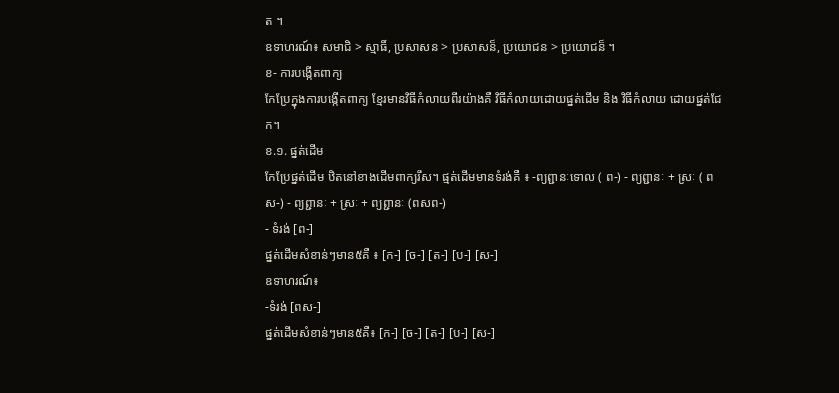ត ។
ឧទាហរណ៍៖ សមាជិ > ស្មាធិ៍, ប្រសាសន > ប្រសាសន៏, ប្រយោជន > ប្រយោជន៏ ។
ខ- ការបង្កើតពាក្យ
កែប្រែក្នុងការបង្កើតពាក្យ ខ្មែរមានវិធីកំលាយពីរយ៉ាងគឺ វិធីកំលាយដោយផ្នត់ដើម និង វិធីកំលាយ ដោយផ្នត់ជែក។
ខ.១. ផ្នត់ដើម
កែប្រែផ្នត់ដើម ឋិតនៅខាងដើមពាក្យរឹស។ ផ្មត់ដើមមានទំរង់គឺ ៖ -ព្យព្ជានៈទោល ( ព-) - ព្យព្ជានៈ + ស្រៈ ( ពស-) - ព្យព្ជានៈ + ស្រៈ + ព្យព្ជានៈ (ពសព-)
- ទំរង់ [ព-]
ផ្នត់ដើមសំខាន់ៗមាន៥គឺ ៖ [ក-] [ច-] [ត-] [ប-] [ស-]
ឧទាហរណ៍៖
-ទំរង់ [ពស-]
ផ្នត់ដើមសំខាន់ៗមាន៥គឺ៖ [ក-] [ច-] [ត-] [ប-] [ស-]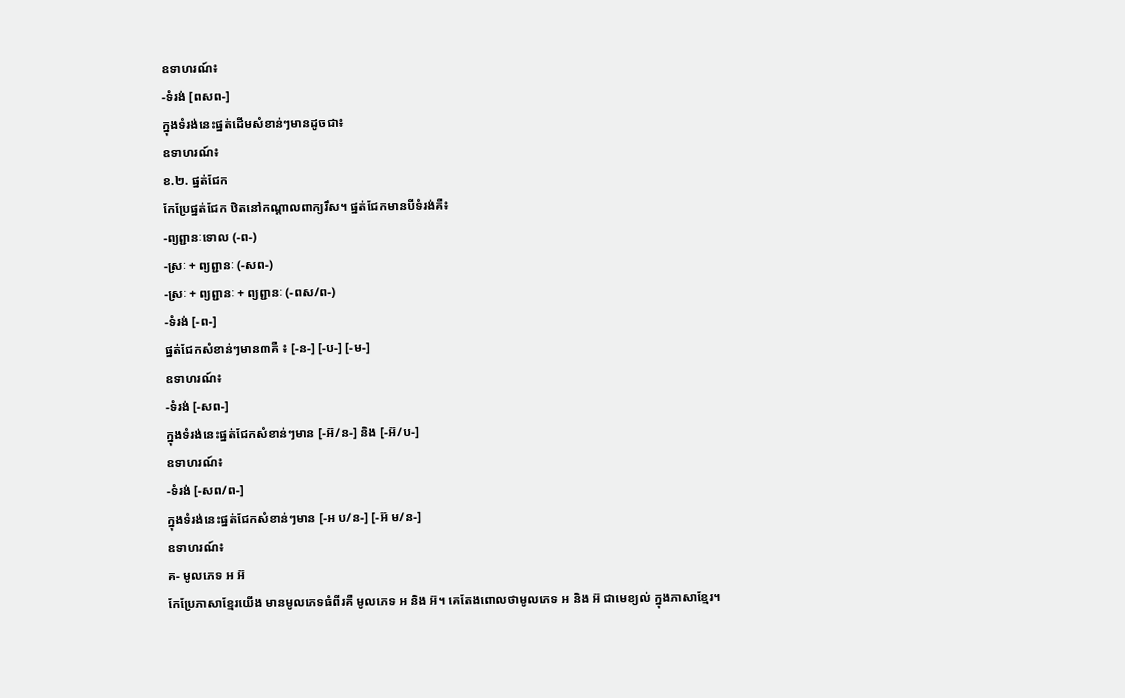ឧទាហរណ៍៖
-ទំរង់ [ពសព-]
ក្នុងទំរង់នេះផ្នត់ដើមសំខាន់ៗមានដូចជា៖
ឧទាហរណ៍៖
ខ.២. ផ្នត់ជែក
កែប្រែផ្នត់ជែក ឋិតនៅកណ្តាលពាក្យរឹស។ ផ្នត់ជែកមានបីទំរង់គឺ៖
-ព្យព្ជានៈទោល (-ព-)
-ស្រៈ + ព្យព្ជានៈ (-សព-)
-ស្រៈ + ព្យព្ជានៈ + ព្យព្ជានៈ (-ពស/ព-)
-ទំរង់ [-ព-]
ផ្នត់ជែកសំខាន់ៗមាន៣គឺ ៖ [-ន-] [-ប-] [-ម-]
ឧទាហរណ៍៖
-ទំរង់ [-សព-]
ក្នុងទំរង់នេះផ្នត់ជែកសំខាន់ៗមាន [-អ៊/ន-] និង [-អ៊/ប-]
ឧទាហរណ៍៖
-ទំរង់ [-សព/ព-]
ក្នុងទំរង់នេះផ្នត់ជែកសំខាន់ៗមាន [-អ ប/ន-] [-អ៊ ម/ន-]
ឧទាហរណ៍៖
គ- មូលភេទ អ អ៊
កែប្រែភាសាខ្មែរយើង មានមូលភេទធំពីរគឺ មូលភេទ អ និង អ៊។ គេតែងពោលថាមូលភេទ អ និង អ៊ ជាមេខ្យល់ ក្នុងភាសាខ្មែរ។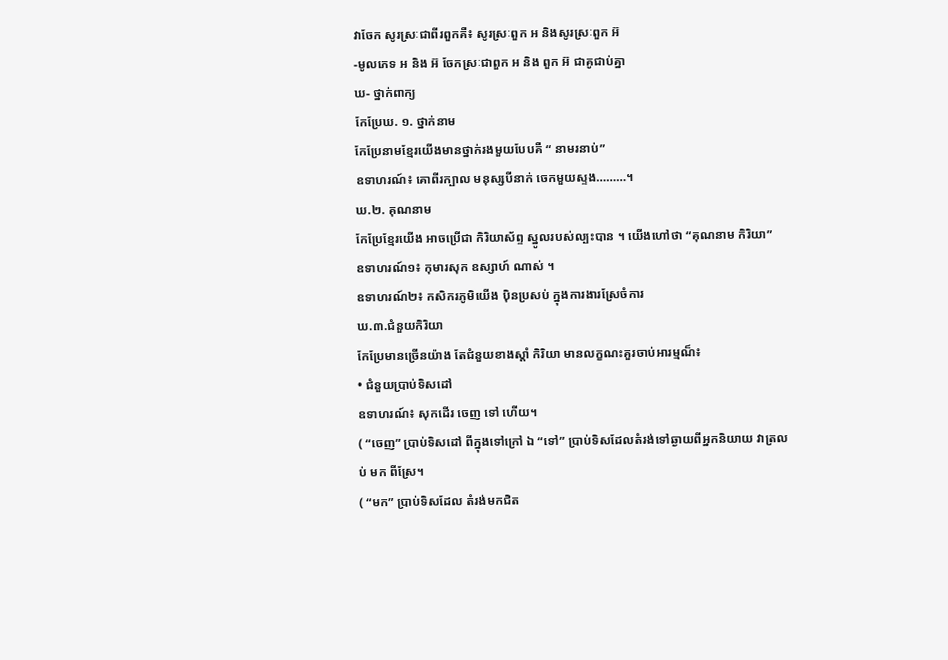វាចែក សូរស្រៈជាពីរពួកគឺ៖ សូរស្រៈពួក អ និងសូរស្រៈពួក អ៊
-មូលភេទ អ និង អ៊ ចែកស្រៈជាពួក អ និង ពួក អ៊ ជាគូជាប់គ្នា
ឃ- ថ្នាក់ពាក្យ
កែប្រែឃ. ១. ថ្នាក់នាម
កែប្រែនាមខ្មែរយើងមានថ្នាក់រងមួយបែបគឺ “ នាមរនាប់”
ឧទាហរណ៍៖ គោពីរក្បាល មនុស្សបីនាក់ ចេកមួយស្ទង………។
ឃ.២. គុណនាម
កែប្រែខ្មែរយើង អាចប្រើជា កិរិយាស័ព្ទ ស្នូលរបស់ល្បះបាន ។ យើងហៅថា “គុណនាម កិរិយា”
ឧទាហរណ៍១៖ កុមារសុក ឧស្សាហ៍ ណាស់ ។
ឧទាហរណ៍២៖ កសិករភូមិយើង ប៉ិនប្រសប់ ក្នុងការងារស្រែចំការ
ឃ.៣.ជំនួយកិរិយា
កែប្រែមានច្រើនយ៉ាង តែជំនួយខាងស្តាំ កិរិយា មានលក្ខណះគួរចាប់អារម្មណ៏៖
• ជំនួយប្រាប់ទិសដៅ
ឧទាហរណ៍៖ សុកដើរ ចេញ ទៅ ហើយ។
( “ចេញ” ប្រាប់ទិសដៅ ពីក្នុងទៅក្រៅ ឯ “ទៅ” ប្រាប់ទិសដែលតំរង់ទៅឆ្ងាយពីអ្នកនិយាយ វាត្រលប់ មក ពីស្រែ។
( “មក” ប្រាប់ទិសដែល តំរង់មកជិត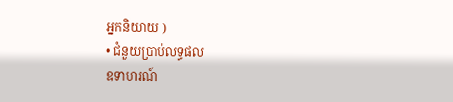អ្នកនិយាយ )
• ជំនួយប្រាប់លទ្ធផល
ឧទាហរណ៍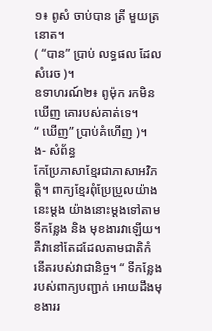១៖ ពូសំ ចាប់បាន ត្រី មួយត្រនោត។
( “បាន” ប្រាប់ លទ្ធផល ដែលសំរេច )។
ឧទាហរណ៍២៖ ពូម៉ុក រកមិនឃើញ គោរបស់គាត់ទេ។
“ ឃើញ” ប្រាប់គំហើញ )។
ង- សំព័ន្ធ
កែប្រែភាសាខ្មែរជាភាសាអវិភត្តិ។ ពាក្យខ្មែរពុំប្រែប្រួលយ៉ាងនេះម្តង យ៉ាងនោះម្តងទៅតាម ទីកន្លែង និង មុខងារវាឡើយ។ គឺវានៅតែដដែលតាមជាតិកំនើតរបស់វាជានិច្ច។ “ ទីកន្លែងរបស់ពាក្យបញ្ជាក់ អោយដឹងមុខងាររ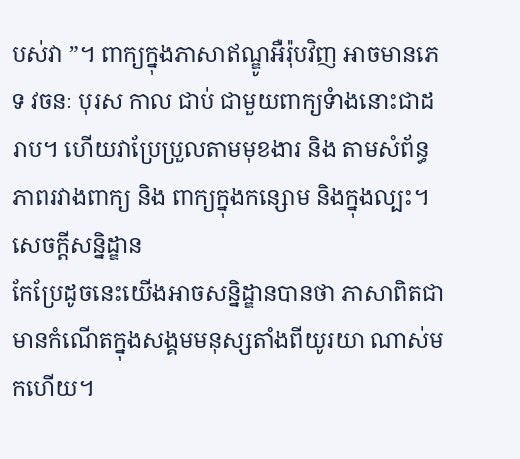បស់វា ”។ ពាក្យក្នុងភាសាឥណ្ឌូអឺរ៉ុបវិញ អាចមានភេទ វចនៈ បុរស កាល ជាប់ ជាមួយពាក្យទំាងនោះជាដរាប។ ហើយវាប្រែប្រួលតាមមុខងារ និង តាមសំព័ន្ធភាពរវាងពាក្យ និង ពាក្យក្នុងកន្សោម និងក្នុងល្បះ។
សេចក្តីសនិ្នដ្ឌាន
កែប្រែដូចនេះយើងអាចសន្និដ្ឌានបានថា ភាសាពិតជាមានកំណើតក្នុងសង្គមមនុស្សតាំងពីយូរយា ណាស់មកហើយ។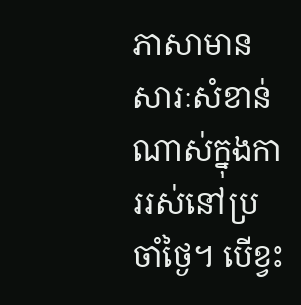ភាសាមានសារៈសំខាន់ណាស់ក្នុងការរស់នៅប្រចាំថ្ងៃ។ បើខ្វះ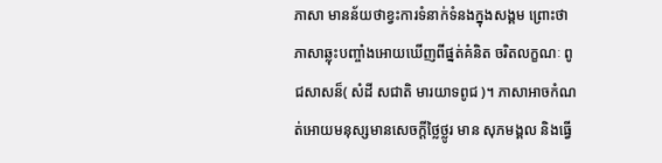ភាសា មានន័យថាខ្វះការទំនាក់ទំនងក្នុងសង្គម ព្រោះថាភាសាឆ្លុះបញ្ចាំងអោយឃើញពីផ្នត់គំនិត ចរិតលក្ខណៈ ពូជសាសន៏( សំដី សជាតិ មារយាទពូជ )។ ភាសាអាចកំណត់អោយមនុស្សមានសេចក្តីថ្លៃថ្លូរ មាន សុភមង្គល និងធើ្វ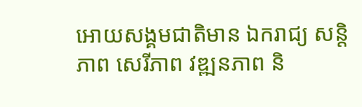អោយសង្គមជាតិមាន ឯករាជ្យ សន្តិភាព សេរីភាព វឌ្ឍនភាព និ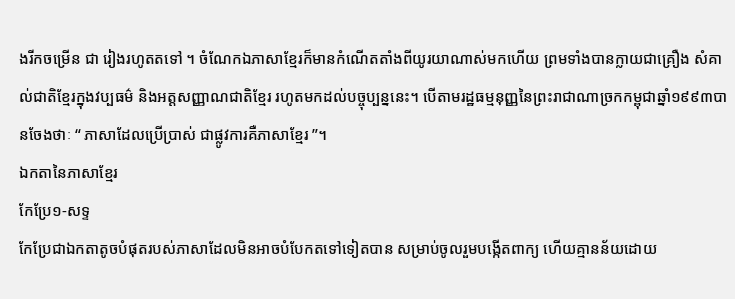ងរីកចម្រើន ជា រៀងរហូតតទៅ ។ ចំណែកឯភាសាខ្មែរក៏មានកំណើតតាំងពីយូរយាណាស់មកហើយ ព្រមទាំងបានក្លាយជាគ្រឿង សំគាល់ជាតិខ្មែរក្នុងវប្បធម៌ និងអត្តសញ្ញាណជាតិខ្មែរ រហូតមកដល់បច្ចុប្បន្ននេះ។ បើតាមរដ្ឋធម្មនុញ្ញនៃព្រះរាជាណាច្រកកម្ពុជាឆ្នាំ១៩៩៣បានចែងថាៈ “ ភាសាដែលប្រើប្រាស់ ជាផ្លូវការគឺភាសាខ្មែរ ”។
ឯកតានៃភាសាខ្មែរ
កែប្រែ១-សទ្ទ
កែប្រែជាឯកតាតូចបំផុតរបស់ភាសាដែលមិនអាចបំបែកតទៅទៀតបាន សម្រាប់ចូលរួមបង្កើតពាក្យ ហើយគ្មានន័យដោយ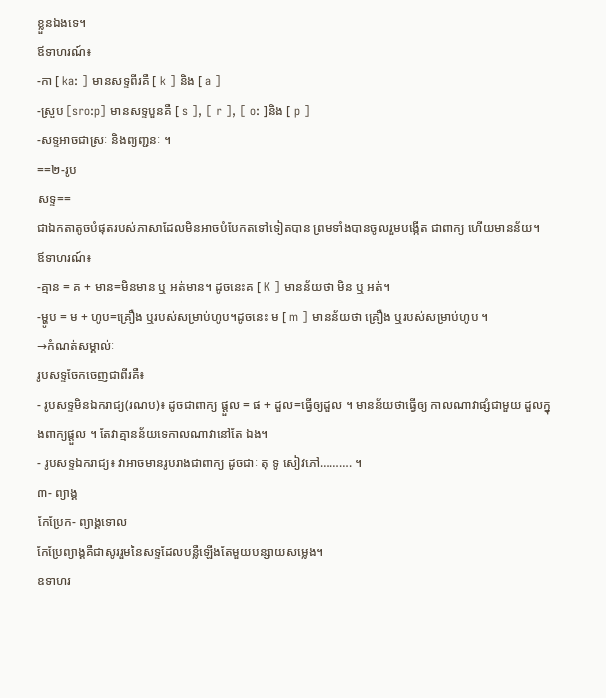ខ្លួនឯងទេ។
ឪទាហរណ៍៖
-កា [ ka: ] មានសទ្ទពីរគឺ [ k ] និង [ a ]
-ស្រួប [sro:p] មានសទ្ទបួនគឺ [ s ], [ r ], [ o: ]និង [ p ]
-សទ្ទអាចជាស្រៈ និងព្យញ្ជនៈ ។
==២-រូប
សទ្ទ==
ជាឯកតាតូចបំផុតរបស់ភាសាដែលមិនអាចបំបែកតទៅទៀតបាន ព្រមទាំងបានចូលរួមបង្កើត ជាពាក្យ ហើយមានន័យ។
ឪទាហរណ៍៖
-គ្មាន = គ + មាន=មិនមាន ឬ អត់មាន។ ដូចនេះគ [ K ] មានន័យថា មិន ឬ អត់។
-ម្ហូប = ម + ហូប=គ្រឿង ឬរបស់សម្រាប់ហូប។ដូចនេះ ម [ m ] មានន័យថា គ្រឿង ឬរបស់សម្រាប់ហូប ។
→កំណត់សម្គាល់ៈ
រូបសទ្ទចែកចេញជាពីរគឺ៖
- រូបសទ្ទមិនឯករាជ្យ(រណប)៖ ដូចជាពាក្យ ផ្តួល = ផ + ដួល=ធ្វើឲ្យដួល ។ មានន័យថាធ្វើឲ្យ កាលណាវាផ្សំជាមួយ ដួលក្នុងពាក្យផ្តួល ។ តែវាគ្មានន័យទេកាលណាវានៅតែ ឯង។
- រូបសទ្ទឯករាជ្យ៖ វាអាចមានរូបរាងជាពាក្យ ដូចជាៈ តុ ទូ សៀវភៅ………. ។
៣- ព្យាង្គ
កែប្រែក- ព្យាង្គទោល
កែប្រែព្យាង្គគឺជាសូររួមនៃសទ្ទដែលបន្លឺឡើងតែមួយបន្សាយសម្លេង។
ឧទាហរ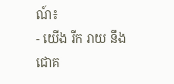ណ៍៖
- យើង រីក រាយ នឹង ជោគ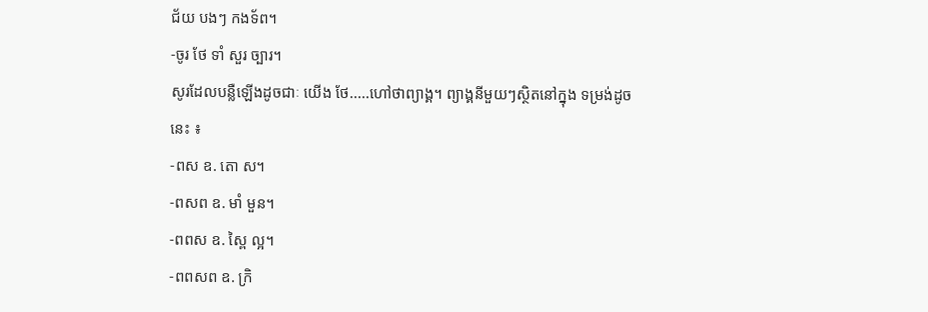ជ័យ បងៗ កងទ័ព។
-ចូរ ថែ ទាំ សួរ ច្បារ។
សូរដែលបន្លឺឡើងដូចជាៈ យើង ថែ.....ហៅថាព្យាង្គ។ ព្យាង្គនីមួយៗស្ថិតនៅក្នុង ទម្រង់ដូចនេះ ៖
-ពស ឧ. តោ ស។
-ពសព ឧ. មាំ មួន។
-ពពស ឧ. ស្ពៃ ល្អ។
-ពពសព ឧ. ក្រិ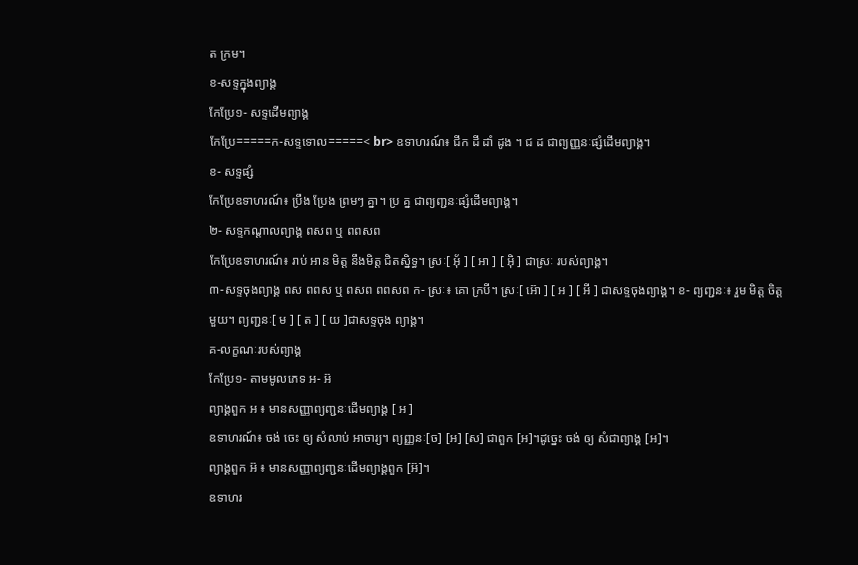ត ក្រម។
ខ-សទ្ទក្នុងព្យាង្គ
កែប្រែ១- សទ្ទដើមព្យាង្គ
កែប្រែ=====ក-សទ្ទទោល=====< br> ឧទាហរណ៍៖ ជីក ដី ដាំ ដូង ។ ជ ដ ជាព្យញ្ញនៈផ្សំដើមព្យាង្គ។
ខ- សទ្ទផ្សំ
កែប្រែឧទាហរណ៍៖ ប្រឹង ប្រែង ព្រមៗ គ្នា។ ប្រ គ្ន ជាព្យញ្ជនៈផ្សំដើមព្យាង្គ។
២- សទ្ទកណ្តាលព្យាង្គ ពសព ឬ ពពសព
កែប្រែឧទាហរណ៍៖ រាប់ អាន មិត្ត នឹងមិត្ត ជិតស្និទ្ធ។ ស្រៈ[ អ៊័ ] [ អា ] [ អ៊ិ ] ជាស្រៈ របស់ព្យាង្គ។
៣-សទ្ទចុងព្យាង្គ ពស ពពស ឬ ពសព ពពសព ក- ស្រៈ៖ គោ ក្របី។ ស្រៈ[ អ៊ោ ] [ អ ] [ អី ] ជាសទ្ទចុងព្យាង្គ។ ខ- ព្យញ្ជនៈ៖ រួម មិត្ត ចិត្ត មួយ។ ព្យញ្ជនៈ[ ម ] [ ត ] [ យ ]ជាសទ្ទចុង ព្យាង្គ។
គ-លក្ខណៈរបស់ព្យាង្គ
កែប្រែ១- តាមមូលភេទ អ- អ៊
ព្យាង្គពួក អ ៖ មានសញ្ញាព្យញ្ជនៈដើមព្យាង្គ [ អ ]
ឧទាហរណ៍៖ ចង់ ចេះ ឲ្យ សំលាប់ អាចារ្យ។ ព្យញ្ញនៈ[ច] [អ] [ស] ជាពួក [អ]។ដូច្នេះ ចង់ ឲ្យ សំជាព្យាង្គ [អ]។
ព្យាង្គពួក អ៊ ៖ មានសញ្ញាព្យញ្ជនៈដើមព្យាង្គពួក [អ៊]។
ឧទាហរ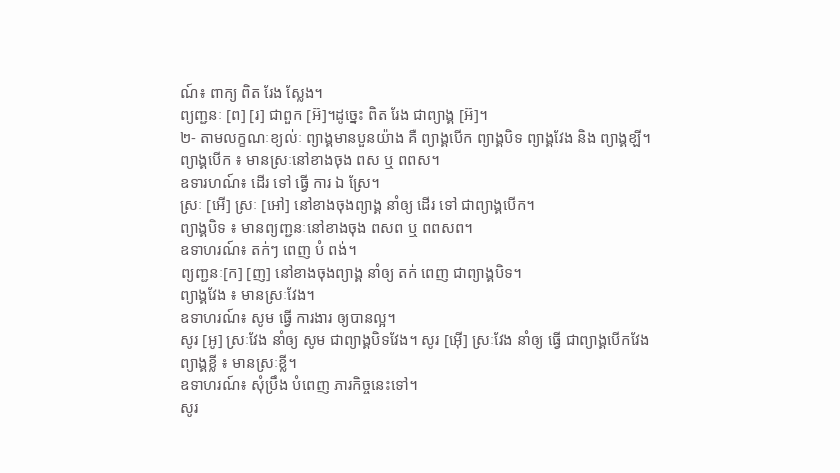ណ៍៖ ពាក្យ ពិត រែង សែ្លង។
ព្យញ្ជនៈ [ព] [រ] ជាពួក [អ៊]។ដូច្នេះ ពិត រែង ជាព្យាង្គ [អ៊]។
២- តាមលក្ខណៈខ្យល់ៈ ព្យាង្គមានបួនយ៉ាង គឺ ព្យាង្គបើក ព្យាង្គបិទ ព្យាង្គវែង និង ព្យាង្គខ្ឡី។
ព្យាង្គបើក ៖ មានស្រៈនៅខាងចុង ពស ឬ ពពស។
ឧទារហណ៍៖ ដើរ ទៅ ធើ្វ ការ ឯ ស្រែ។
ស្រៈ [អើ] ស្រៈ [អៅ] នៅខាងចុងព្យាង្គ នាំឲ្យ ដើរ ទៅ ជាព្យាង្គបើក។
ព្យាង្គបិទ ៖ មានព្យញ្ជនៈនៅខាងចុង ពសព ឬ ពពសព។
ឧទាហរណ៍៖ តក់ៗ ពេញ បំ ពង់។
ព្យញ្ជនៈ[ក] [ញ] នៅខាងចុងព្យាង្គ នាំឲ្យ តក់ ពេញ ជាព្យាង្គបិទ។
ព្យាង្គវែង ៖ មានស្រៈវែង។
ឧទាហរណ៍៖ សូម ធើ្វ ការងារ ឲ្យបានល្អ។
សូរ [អូ] ស្រៈវែង នាំឲ្យ សូម ជាព្យាង្គបិទវែង។ សូរ [អ៊ើ] ស្រៈវែង នាំឲ្យ ធើ្វ ជាព្យាង្គបើកវែង
ព្យាង្គខ្លី ៖ មានស្រៈខ្លី។
ឧទាហរណ៍៖ សុំប្រឹង បំពេញ ភារកិច្ចនេះទៅ។
សូរ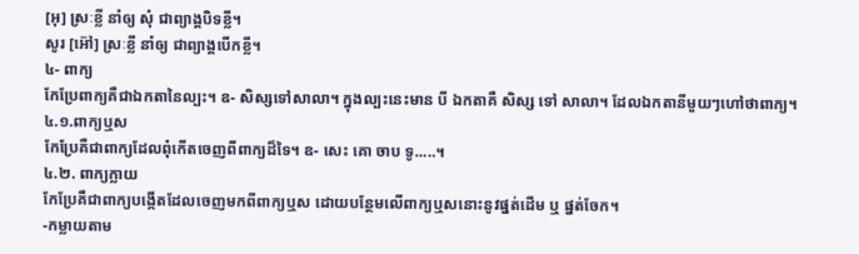[អុ] ស្រៈខ្លី នាំឲ្យ សុំ ជាព្យាង្គបិទខ្លី។
សូរ [អ៊ៅ] ស្រៈខ្លី នាំឲ្យ ជាព្យាង្គបើកខ្លី។
៤- ពាក្យ
កែប្រែពាក្យគឺជាឯកតានៃល្បះ។ ឧ- សិស្សទៅសាលា។ ក្នុងល្បះនេះមាន បី ឯកតាគឺ សិស្ស ទៅ សាលា។ ដែលឯកតានីមួយៗហៅថាពាក្យ។
៤.១.ពាក្យឬស
កែប្រែគឺជាពាក្យដែលពុំកើតចេញពីពាក្យដ៏ទៃ។ ឧ- សេះ គោ ចាប ទូ.....។
៤.២. ពាក្យក្លាយ
កែប្រែគឺជាពាក្យបង្កើតដែលចេញមកពីពាក្យឬស ដោយបន្ថែមលើពាក្យឬសនោះនូវផ្នត់ដើម ឬ ផ្នត់ចែក។
-កម្លាយតាម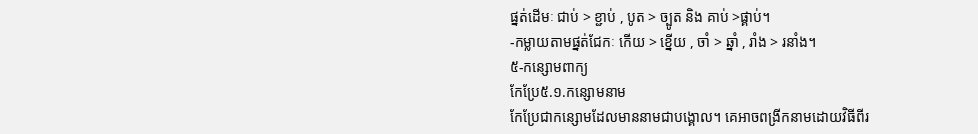ផ្នត់ដើមៈ ជាប់ > ខ្ជាប់ , បូត > ច្បូត និង គាប់ >ផ្គាប់។
-កម្លាយតាមផ្នត់ជែកៈ កើយ > ខ្នើយ , ចាំ > ឆ្នាំ , រាំង > រនាំង។
៥-កន្សោមពាក្យ
កែប្រែ៥.១.កន្សោមនាម
កែប្រែជាកន្សោមដែលមាននាមជាបង្គោល។ គេអាចពង្រីកនាមដោយវិធីពីរ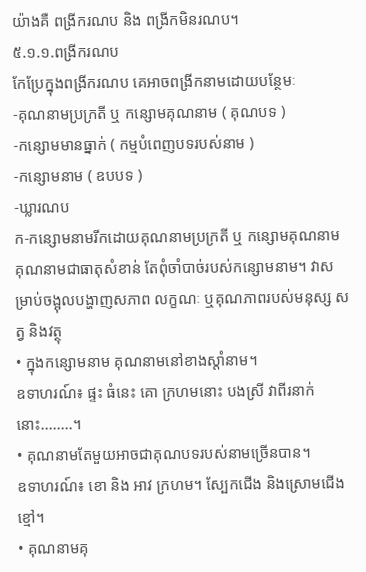យ៉ាងគឺ ពង្រីករណប និង ពង្រីកមិនរណប។
៥.១.១.ពង្រីករណប
កែប្រែក្នុងពង្រីករណប គេអាចពង្រីកនាមដោយបន្ថែមៈ
-គុណនាមប្រក្រតី ឬ កន្សោមគុណនាម ( គុណបទ )
-កន្សោមមានធ្នាក់ ( កម្មបំពេញបទរបស់នាម )
-កន្សោមនាម ( ឧបបទ )
-ឃ្លារណប
ក-កន្សោមនាមរីកដោយគុណនាមប្រក្រតី ឬ កន្សោមគុណនាម
គុណនាមជាធាតុសំខាន់ តែពុំចាំបាច់របស់កន្សោមនាម។ វាសម្រាប់ចង្អុលបង្ហាញសភាព លក្ខណៈ ឬគុណភាពរបស់មនុស្ស សត្វ និងវត្ថុ
• ក្នុងកន្សោមនាម គុណនាមនៅខាងស្តាំនាម។
ឧទាហរណ៍៖ ផ្ទះ ធំនេះ គោ ក្រហមនោះ បងស្រី វាពីរនាក់នោះ........។
• គុណនាមតែមួយអាចជាគុណបទរបស់នាមច្រើនបាន។
ឧទាហរណ៍៖ ខោ និង អាវ ក្រហម។ ស្បែកជើង និងស្រោមជើង ខ្មៅ។
• គុណនាមគុ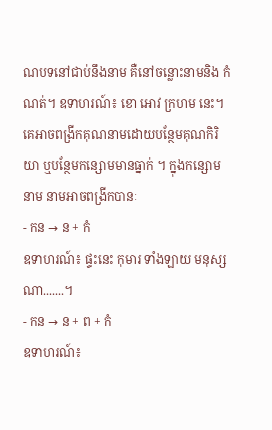ណបទនៅជាប់នឹងនាម គឺនៅចន្លោះនាមនិង កំណត់។ ឧទាហរណ៍៖ ខោ អោវ ក្រហម នេះ។
គេអាចពង្រីកគុណនាមដោយបន្ថែមគុណកិរិយា ឬបន្ថែមកន្សោមមានធ្នាក់ ។ ក្នុងកន្សោមនាម នាមអាចពង្រីកបានៈ
- កន → ន + កំ
ឧទាហរណ៍៖ ផ្ទះនេះ កុមារ ទាំងឡាយ មនុស្សណា.......។
- កន → ន + ព + កំ
ឧទាហរណ៍៖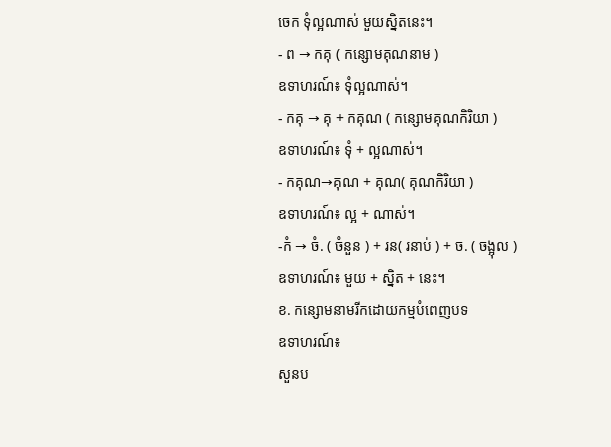ចេក ទុំល្អណាស់ មួយស្និតនេះ។
- ព → កគុ ( កន្សោមគុណនាម )
ឧទាហរណ៍៖ ទុំល្អណាស់។
- កគុ → គុ + កគុណ ( កន្សោមគុណកិរិយា )
ឧទាហរណ៍៖ ទុំ + ល្អណាស់។
- កគុណ→គុណ + គុណ( គុណកិរិយា )
ឧទាហរណ៍៖ ល្អ + ណាស់។
-កំ → ចំ. ( ចំនួន ) + រន( រនាប់ ) + ច. ( ចង្អុល )
ឧទាហរណ៍៖ មួយ + ស្និត + នេះ។
ខ. កន្សោមនាមរីកដោយកម្មបំពេញបទ
ឧទាហរណ៍៖
សួនប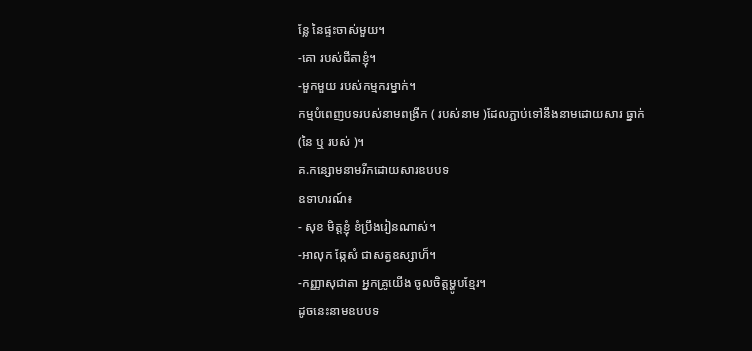ន្លែ នៃផ្ទះចាស់មួយ។
-គោ របស់ជីតាខ្ញុំ។
-មួកមួយ របស់កម្មករម្នាក់។
កម្មបំពេញបទរបស់នាមពង្រីក ( របស់នាម )ដែលភ្ជាប់ទៅនឹងនាមដោយសារ ធ្នាក់ (នៃ ឬ របស់ )។
គ.កន្សោមនាមរីកដោយសារឧបបទ
ឧទាហរណ៍៖
- សុខ មិត្តខ្ញុំ ខំប្រឹងរៀនណាស់។
-អាលុក ឆ្កែសំ ជាសត្វឧស្សាហ៏។
-កញ្ញាសុជាតា អ្នកគ្រូយើង ចូលចិត្តម្ហូបខ្មែរ។
ដូចនេះនាមឧបបទ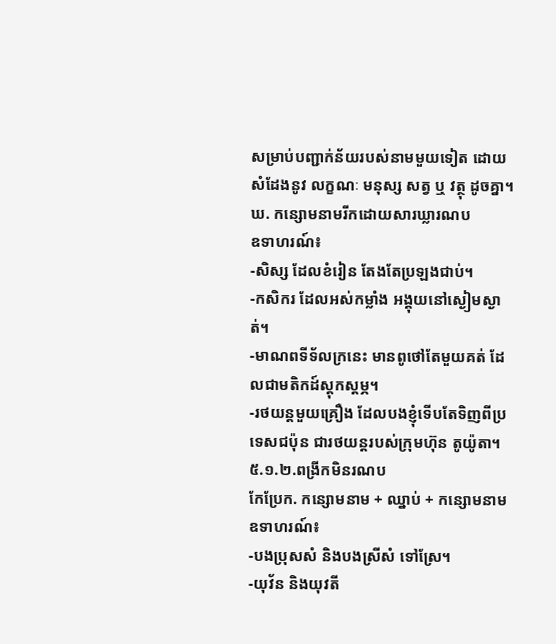សម្រាប់បញ្ជាក់ន័យរបស់នាមមួយទៀត ដោយសំដែងនូវ លក្ខណៈ មនុស្ស សត្វ ឬ វត្ថុ ដូចគ្នា។
ឃ. កន្សោមនាមរីកដោយសារឃ្លារណប
ឧទាហរណ៍៖
-សិស្ស ដែលខំរៀន តែងតែប្រឡងជាប់។
-កសិករ ដែលអស់កម្លាំង អង្គុយនៅស្ងៀមស្ងាត់។
-មាណពទីទ័លក្រនេះ មានពូថៅតែមួយគត់ ដែលជាមតិកដ៍ស្តុកស្តម្ភ។
-រថយន្តមួយគ្រឿង ដែលបងខ្ញុំទើបតែទិញពីប្រទេសជប៉ុន ជារថយន្តរបស់ក្រុមហ៊ុន តូយ៉ូតា។
៥.១.២.ពង្រីកមិនរណប
កែប្រែក. កន្សោមនាម + ឈ្នាប់ + កន្សោមនាម
ឧទាហរណ៍៖
-បងប្រុសសំ និងបងស្រីសំ ទៅស្រែ។
-យុវ័ន និងយុវតី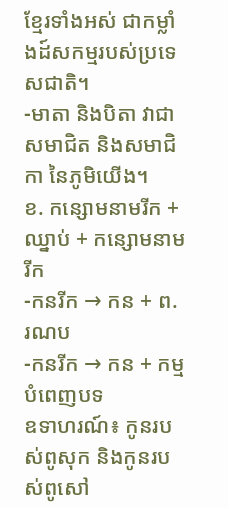ខ្មែរទាំងអស់ ជាកម្លាំងដ៍សកម្មរបស់ប្រទេសជាតិ។
-មាតា និងបិតា វាជា សមាជិត និងសមាជិកា នៃភូមិយើង។
ខ. កន្សោមនាមរីក + ឈ្នាប់ + កន្សោមនាមរីក
-កនរីក → កន + ព. រណប
-កនរីក → កន + កម្មបំពេញបទ
ឧទាហរណ៍៖ កូនរបស់ពូសុក និងកូនរបស់ពូសៅ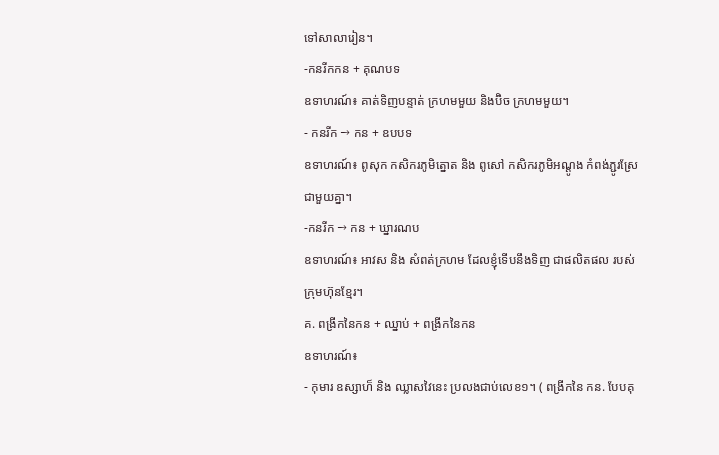ទៅសាលារៀន។
-កនរីកកន + គុណបទ
ឧទាហរណ៍៖ គាត់ទិញបន្ទាត់ ក្រហមមួយ និងប៊ិច ក្រហមមួយ។
- កនរីក → កន + ឧបបទ
ឧទាហរណ៍៖ ពូសុក កសិករភូមិត្នោត និង ពូសៅ កសិករភូមិអណ្តូង កំពង់ភ្ជូរស្រែ ជាមួយគ្នា។
-កនរីក → កន + ឃ្នារណប
ឧទាហរណ៍៖ អាវស និង សំពត់ក្រហម ដែលខ្ញុំទើបនឹងទិញ ជាផលិតផល របស់ក្រុមហ៊ុនខ្មែរ។
គ. ពង្រីកនៃកន + ឈ្នាប់ + ពង្រីកនៃកន
ឧទាហរណ៍៖
- កុមារ ឧស្សាហ៏ និង ឈ្លាសវៃនេះ ប្រលងជាប់លេខ១។ ( ពង្រីកនៃ កន. បែបគុ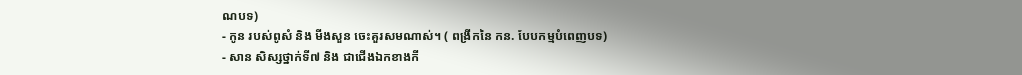ណបទ)
- កូន របស់ពូសំ និង មីងសួន ចេះគួរសមណាស់។ ( ពង្រីកនៃ កន. បែបកម្មបំពេញបទ)
- សាន សិស្សថ្នាក់ទី៧ និង ជាជើងឯកខាងកី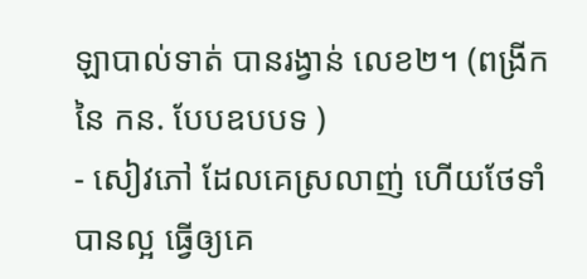ឡាបាល់ទាត់ បានរង្វាន់ លេខ២។ (ពង្រីកនៃ កន. បែបឧបបទ )
- សៀវភៅ ដែលគេស្រលាញ់ ហើយថែទាំបានល្អ ធើ្វឲ្យគេ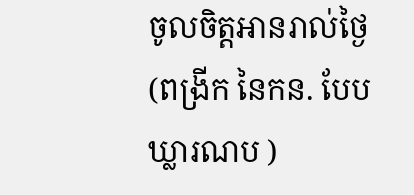ចូលចិត្តអានរាល់ថ្ងៃ (ពង្រីក នៃកន. បែបឃ្លារណប )